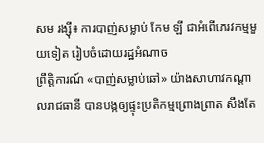សម រង្ស៊ី៖ ការបាញ់សម្លាប់ កែម ឡី ជាអំពើភេរវកម្មមួយទៀត រៀបចំដោយរដ្ឋអំណាច
ព្រឹត្តិការណ៍ «បាញ់សម្លាប់ឆៅ» យ៉ាងសាហាវកណ្ដាលរាជធានី បានបង្កឲ្យផ្ទុះប្រតិកម្មព្រោងព្រាត សឹងតែ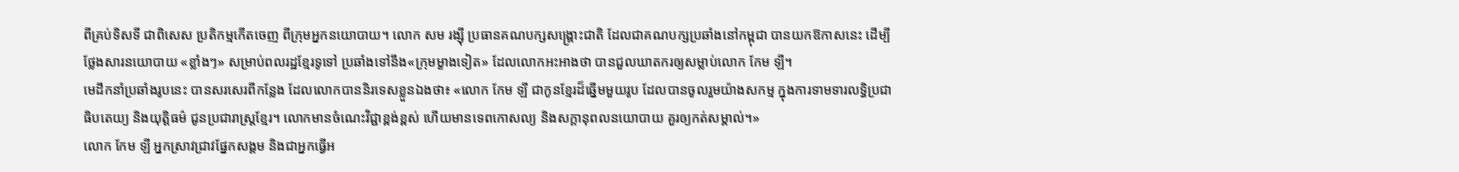ពីគ្រប់ទិសទី ជាពិសេស ប្រតិកម្មកើតចេញ ពីក្រុមអ្នកនយោបាយ។ លោក សម រង្ស៊ី ប្រធានគណបក្សសង្គ្រោះជាតិ ដែលជាគណបក្សប្រឆាំងនៅកម្ពុជា បានយកឱកាសនេះ ដើម្បីថ្លែងសារនយោបាយ «ខ្លាំងៗ» សម្រាប់ពលរដ្ឋខ្មែរទូទៅ ប្រឆាំងទៅនឹង«ក្រុមម្ខាងទៀត» ដែលលោកអះអាងថា បានជួលឃាតករឲ្យសម្លាប់លោក កែម ឡី។
មេដឹកនាំប្រឆាំងរូបនេះ បានសរសេរពីកន្លែង ដែលលោកបាននិរទេសខ្លួនឯងថា៖ «លោក កែម ឡី ជាកូនខ្មែរដ៏ឆ្នើមមួយរូប ដែលបានចូលរួមយ៉ាងសកម្ម ក្នុងការទាមទារលទ្ធិប្រជាធិបតេយ្យ និងយុត្តិធម៌ ជូនប្រជារាស្ត្រខ្មែរ។ លោកមានចំណេះវិជ្ជាខ្ពង់ខ្ពស់ ហើយមានទេពកោសល្យ និងសក្តានុពលនយោបាយ គួរឲ្យកត់សម្គាល់។»
លោក កែម ឡី អ្នកស្រាវជ្រាវផ្នែកសង្គម និងជាអ្នកធ្វើអ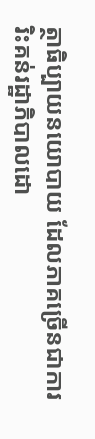ត្ថាធិប្បាយនយោបាយ ដែលភាគច្រើនជាការរិះគន់រដ្ឋាភិបាលដោ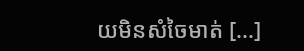យមិនសំចៃមាត់ [...]